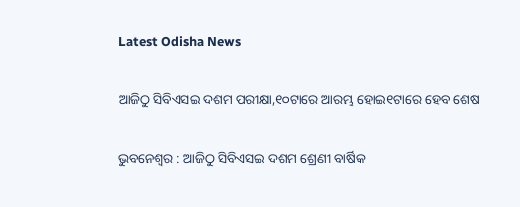Latest Odisha News

ଆଜିଠୁ ସିବିଏସଇ ଦଶମ ପରୀକ୍ଷା,୧୦ଟାରେ ଆରମ୍ଭ ହୋଇ୧ଟାରେ ହେବ ଶେଷ

ଭୁବନେଶ୍ବର : ଆଜିଠୁ ସିବିଏସଇ ଦଶମ ଶ୍ରେଣୀ ବାର୍ଷିକ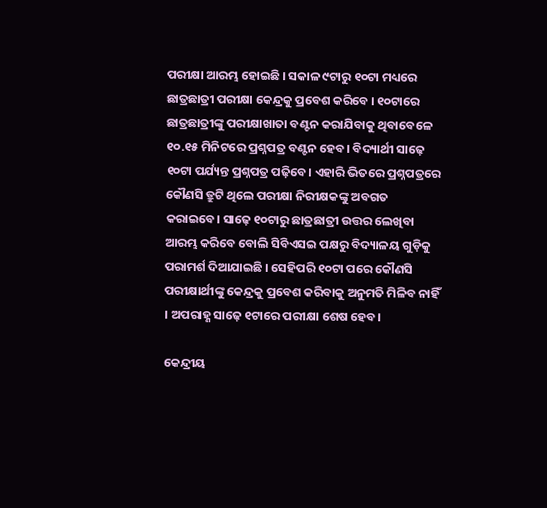ପରୀକ୍ଷା ଆରମ୍ଭ ହୋଇଛି । ସକାଳ ୯ଟାରୁ ୧୦ଟା ମଧ୍ୟରେ ଛାତ୍ରଛାତ୍ରୀ ପରୀକ୍ଷା କେନ୍ଦ୍ରକୁ ପ୍ରବେଶ କରିବେ । ୧୦ଟାରେ ଛାତ୍ରଛାତ୍ରୀଙ୍କୁ ପରୀକ୍ଷାଖାତା ବଣ୍ଟନ କରାଯିବାକୁ ଥିବାବେଳେ ୧୦.୧୫ ମିନିଟରେ ପ୍ରଶ୍ନପତ୍ର ବଣ୍ଟନ ହେବ। ବିଦ୍ୟାର୍ଥୀ ସାଢ଼େ ୧୦ଟା ପର୍ଯ୍ୟନ୍ତ ପ୍ରଶ୍ନପତ୍ର ପଢ଼ିବେ। ଏହାରି ଭିତରେ ପ୍ରଶ୍ନପତ୍ରରେ କୌଣସି ତ୍ରୁଟି ଥିଲେ ପରୀକ୍ଷା ନିରୀକ୍ଷକଙ୍କୁ ଅବଗତ କରାଇବେ। ସାଢ଼େ ୧୦ଟାରୁ ଛାତ୍ରଛାତ୍ରୀ ଉତ୍ତର ଲେଖିବା ଆରମ୍ଭ କରିବେ ବୋଲି ସିବିଏସଇ ପକ୍ଷରୁ ବିଦ୍ୟାଳୟ ଗୁଡ଼ିକୁ ପରାମର୍ଶ ଦିଆଯାଇଛି । ସେହିପରି ୧୦ଟା ପରେ କୌଣସି ପରୀକ୍ଷାର୍ଥୀଙ୍କୁ କେନ୍ଦ୍ରକୁ ପ୍ରବେଶ କରିବାକୁ ଅନୁମତି ମିଳିବ ନାହିଁ । ଅପରାହ୍ଣ ସାଢ଼େ ୧ଟାରେ ପରୀକ୍ଷା ଶେଷ ହେବ।

କେନ୍ଦ୍ରୀୟ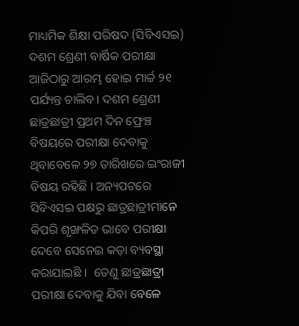ମାଧ୍ୟମିକ ଶିକ୍ଷା ପରିଷଦ (ସିବିଏସଇ) ଦଶମ ଶ୍ରେଣୀ ବାର୍ଷିକ ପରୀକ୍ଷା ଆଜିଠାରୁ ଆରମ୍ଭ ହୋଇ ମାର୍ଚ୍ଚ ୨୧ ପର୍ଯ୍ୟନ୍ତ ଚାଲିବ। ଦଶମ ଶ୍ରେଣୀ ଛାତ୍ରଛାତ୍ରୀ ପ୍ରଥମ ଦିନ ଫ୍ରେଞ୍ଚ ବିଷୟରେ ପରୀକ୍ଷା ଦେବାକୁ ଥିବାବେଳେ ୨୭ ତାରିଖରେ ଇଂରାଜୀ ବିଷୟ ରହିଛି । ଅନ୍ୟପଟରେ ସିବିଏସଇ ପକ୍ଷରୁ ଛାତ୍ରଛାତ୍ରୀମାନେ କିପରି ଶୃଙ୍ଖଳିତ ଭାବେ ପରୀକ୍ଷା ଦେବେ ସେନେଇ କଡ଼ା ବ୍ୟବସ୍ଥା କରାଯାଇଛି ।  ତେଣୁ ଛାତ୍ରଛାତ୍ରୀ ପରୀକ୍ଷା ଦେବାକୁ ଯିବା ବେଳେ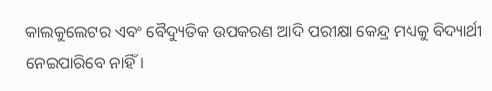କାଲକୁଲେଟର ଏବଂ ବୈଦ୍ୟୁତିକ ଉପକରଣ ଆଦି ପରୀକ୍ଷା କେନ୍ଦ୍ର ମଧ୍ୟକୁ ବିଦ୍ୟାର୍ଥୀ ନେଇପାରିବେ ନାହିଁ।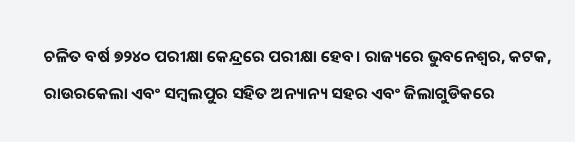ଚଳିତ ବର୍ଷ ୭୨୪୦ ପରୀକ୍ଷା କେନ୍ଦ୍ରରେ ପରୀକ୍ଷା ହେବ। ରାଜ୍ୟରେ ଭୁବନେଶ୍ବର, କଟକ, ରାଉରକେଲା ଏବଂ ସମ୍ବଲପୁର ସହିତ ଅନ୍ୟାନ୍ୟ ସହର ଏବଂ ଜିଲାଗୁଡିକରେ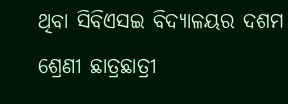ଥିବା ସିବିଏସଇ ବିଦ୍ୟାଳୟର ଦଶମ ଶ୍ରେଣୀ ଛାତ୍ରଛାତ୍ରୀ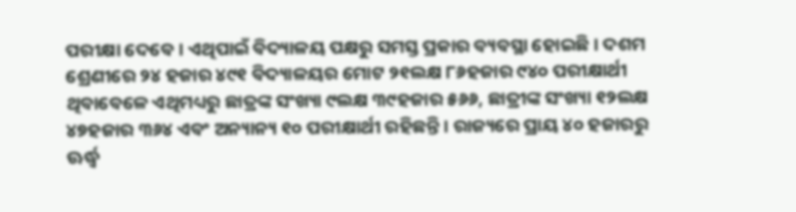ପରୀକ୍ଷା ଦେବେ। ଏଥିପାଇଁ ବିଦ୍ୟାଳୟ ପକ୍ଷରୁ ସମସ୍ତ ପ୍ରକାର ବ୍ୟବସ୍ଥା ହୋଇଛି। ଦଶମ ଶ୍ରେଣୀରେ ୨୪ ହଜାର ୪୯୧ ବିଦ୍ୟାଳୟର ମୋଟ ୨୧ଲକ୍ଷ ୮୬ହଜାର ୯୪୦ ପରୀକ୍ଷାର୍ଥୀ ଥିବାବେଳେ ଏଥିମଧ୍ୟରୁ ଛାତ୍ରଙ୍କ ସଂଖ୍ୟା ୯ଲକ୍ଷ ୩୯ହଜାର ୫୬୬, ଛାତ୍ରୀଙ୍କ ସଂଖ୍ୟା ୧୨ଲକ୍ଷ ୪୭ହଜାର ୩୬୪ ଏବଂ ଅନ୍ୟାନ୍ୟ ୧୦ ପରୀକ୍ଷାର୍ଥୀ ରହିଛନ୍ତି। ରାଜ୍ୟରେ ପ୍ରାୟ ୪୦ ହଜାରରୁ ଊର୍ଦ୍ଧ୍ବ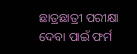ଛାତ୍ରଛାତ୍ରୀ ପରୀକ୍ଷା ଦେବା ପାଇଁ ଫର୍ମ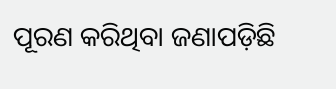ପୂରଣ କରିଥିବା ଜଣାପଡ଼ିଛି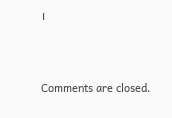।





Comments are closed.